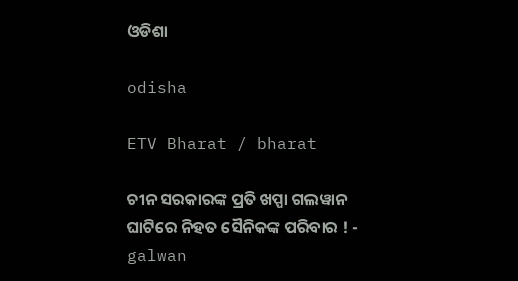ଓଡିଶା

odisha

ETV Bharat / bharat

ଚୀନ ସରକାରଙ୍କ ପ୍ରତି ଖପ୍ପା ଗଲୱାନ ଘାଟିରେ ନିହତ ସୈନିକଙ୍କ ପରିବାର ! - galwan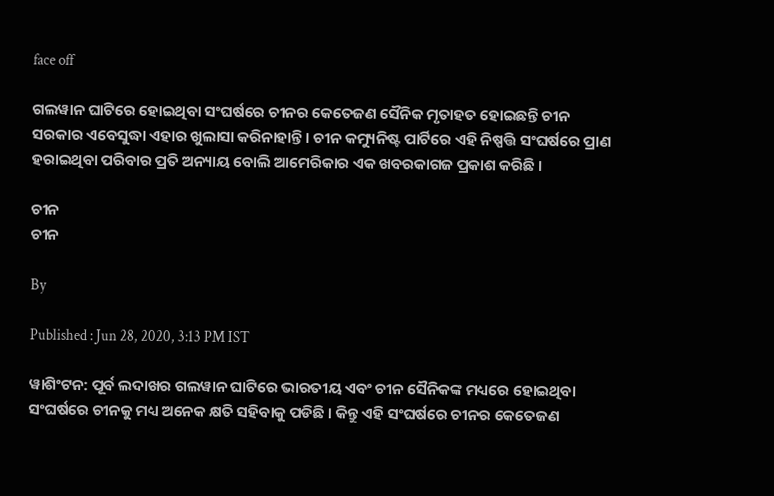face off

ଗଲୱାନ ଘାଟିରେ ହୋଇଥିବା ସଂଘର୍ଷରେ ଚୀନର କେତେଜଣ ସୈନିକ ମୃତାହତ ହୋଇଛନ୍ତି ଚୀନ ସରକାର ଏବେସୁଦ୍ଧା ଏହାର ଖୁଲାସା କରିନାହାନ୍ତି । ଚୀନ କମ୍ୟୁନିଷ୍ଟ ପାର୍ଟିରେ ଏହି ନିଷ୍ପତ୍ତି ସଂଘର୍ଷରେ ପ୍ରାଣ ହରାଇଥିବା ପରିବାର ପ୍ରତି ଅନ୍ୟାୟ ବୋଲି ଆମେରିକାର ଏକ ଖବରକାଗଜ ପ୍ରକାଶ କରିଛି ।

ଚୀନ
ଚୀନ

By

Published : Jun 28, 2020, 3:13 PM IST

ୱାଶିଂଟନ: ପୂର୍ବ ଲଦାଖର ଗଲୱାନ ଘାଟିରେ ଭାରତୀୟ ଏବଂ ଚୀନ ସୈନିକଙ୍କ ମଧ୍ୟରେ ହୋଇଥିବା ସଂଘର୍ଷରେ ଚୀନକୁ ମଧ୍ୟ ଅନେକ କ୍ଷତି ସହିବାକୁ ପଡିଛି । କିନ୍ତୁ ଏହି ସଂଘର୍ଷରେ ଚୀନର କେତେଜଣ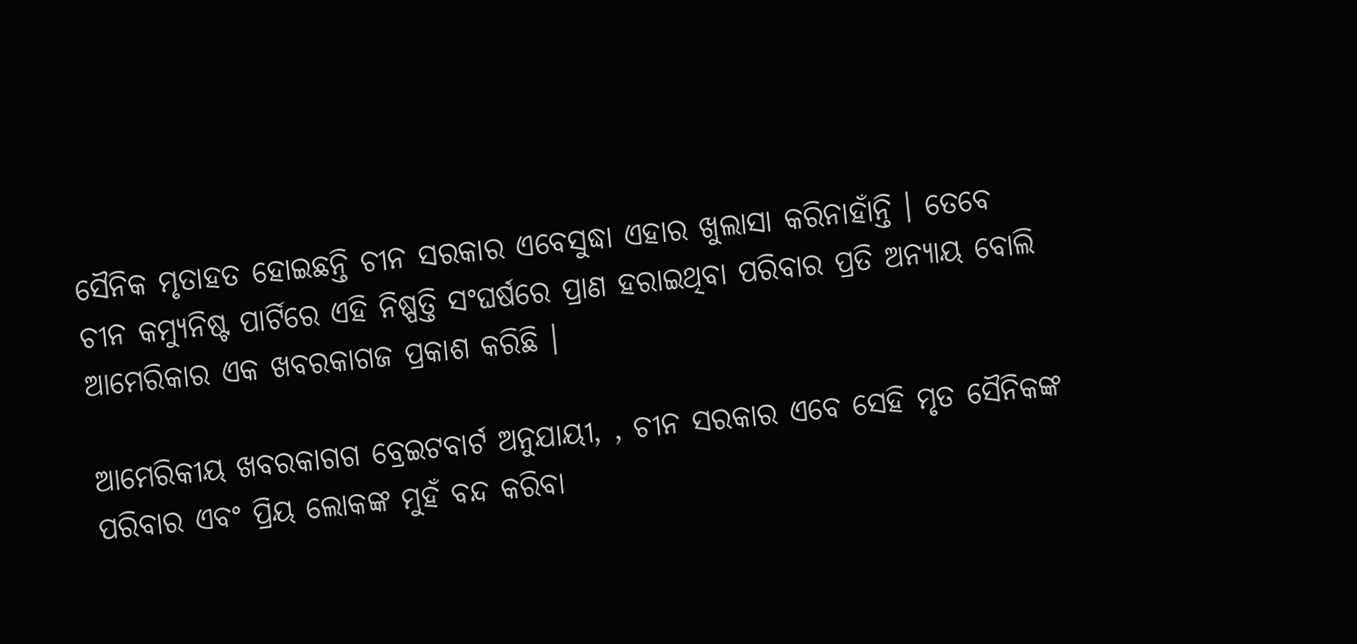ସୈନିକ ମୃତାହତ ହୋଇଛନ୍ତି ଚୀନ ସରକାର ଏବେସୁଦ୍ଧା ଏହାର ଖୁଲାସା କରିନାହାଁନ୍ତି । ତେବେ ଚୀନ କମ୍ୟୁନିଷ୍ଟ ପାର୍ଟିରେ ଏହି ନିଷ୍ପତ୍ତି ସଂଘର୍ଷରେ ପ୍ରାଣ ହରାଇଥିବା ପରିବାର ପ୍ରତି ଅନ୍ୟାୟ ବୋଲି ଆମେରିକାର ଏକ ଖବରକାଗଜ ପ୍ରକାଶ କରିଛି ।

ଆମେରିକୀୟ ଖବରକାଗଗ ବ୍ରେଇଟବାର୍ଟ ଅନୁଯାୟୀ, , ଚୀନ ସରକାର ଏବେ ସେହି ମୃତ ସୈନିକଙ୍କ ପରିବାର ଏବଂ ପ୍ରିୟ ଲୋକଙ୍କ ମୁହଁ ବନ୍ଦ କରିବା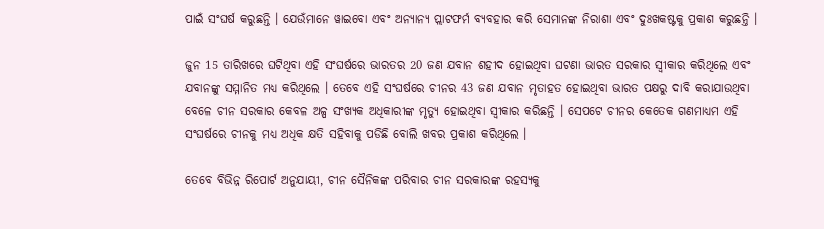ପାଇଁ ସଂଘର୍ଷ କରୁଛନ୍ତି । ଯେଉଁମାନେ ୱାଇବୋ ଏବଂ ଅନ୍ୟାନ୍ୟ ପ୍ଲାଟଫର୍ମ ବ୍ୟବହାର କରି ସେମାନଙ୍କ ନିରାଶା ଏବଂ ଦୁଃଖକଷ୍ଟକୁ ପ୍ରକାଶ କରୁଛନ୍ତି ।

ଜୁନ 15 ତାରିଖରେ ଘଟିଥିବା ଏହି ସଂଘର୍ଷରେ ଭାରତର 20 ଜଣ ଯବାନ ଶହୀଦ ହୋଇଥିବା ଘଟଣା ଭାରତ ସରକାର ସ୍ବୀକାର କରିଥିଲେ ଏବଂ ଯବାନଙ୍କୁ ସମ୍ମାନିତ ମଧ୍ୟ କରିଥିଲେ । ତେବେ ଏହି ସଂଘର୍ଷରେ ଚୀନର 43 ଜଣ ଯବାନ ମୃତାହତ ହୋଇଥିବା ଭାରତ ପକ୍ଷରୁ ଦାବି କରାଯାଉଥିବା ବେଳେ ଚୀନ ସରକାର କେବଳ ଅଳ୍ପ ସଂଖ୍ୟକ ଅଧିକାରୀଙ୍କ ମୃତ୍ୟୁ ହୋଇଥିବା ସ୍ବୀକାର କରିଛନ୍ତି । ସେପଟେ ଚୀନର କେତେକ ଗଣମାଧ୍ୟମ ଏହି ସଂଘର୍ଷରେ ଚୀନକୁ ମଧ୍ୟ ଅଧିକ କ୍ଷତି ସହିବାକୁ ପଡିଛି ବୋଲି ଖବର ପ୍ରକାଶ କରିଥିଲେ ।

ତେବେ ବିଭିନ୍ନ ରିପୋର୍ଟ ଅନୁଯାୟୀ, ଚୀନ ସୈନିକଙ୍କ ପରିବାର ଚୀନ ସରକାରଙ୍କ ରହସ୍ୟକୁ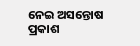ନେଇ ଅସନ୍ତୋଷ ପ୍ରକାଶ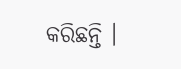କରିଛନ୍ତି ।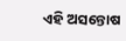ଏହି ଅସନ୍ତୋଷ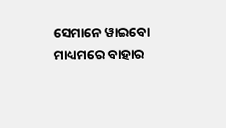ସେମାନେ ୱାଇବୋ ମାଧ୍ୟମରେ ବାହାର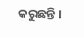କରୁଛନ୍ତି ।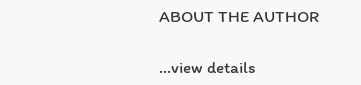ABOUT THE AUTHOR

...view details